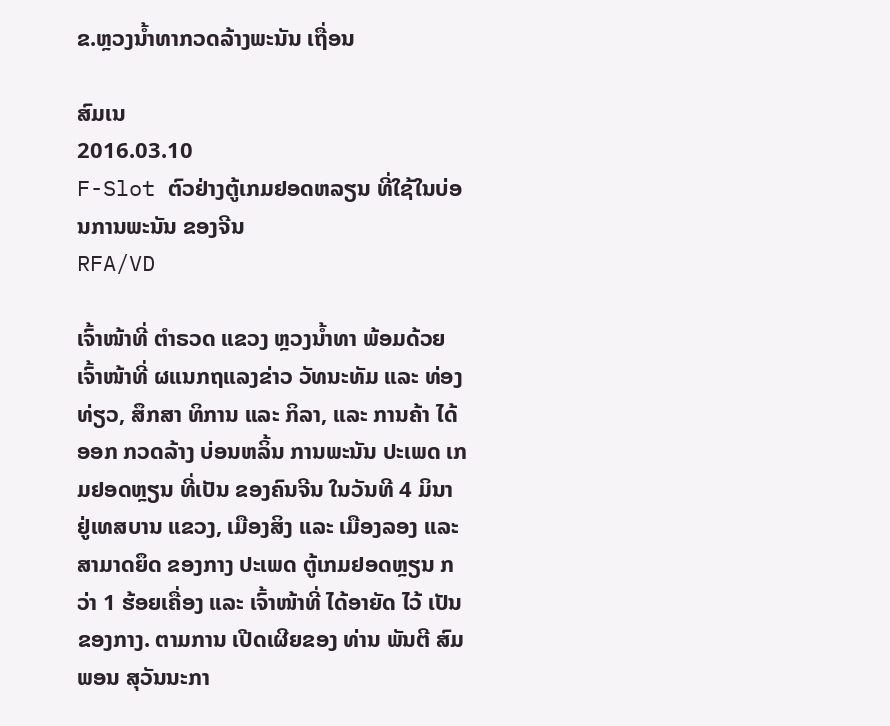ຂ.ຫຼວງນໍ້າທາກວດລ້າງພະນັນ ເຖື່ອນ

ສົມເນ
2016.03.10
F-Slot ຕົວຢ່າງຕູ້ເກມຢອດຫລຽນ ທີ່ໃຊ້ໃນບ່ອນການພະນັນ ຂອງຈີນ
RFA/VD

ເຈົ້າໜ້າທີ່ ຕໍາຣວດ ແຂວງ ຫຼວງນໍ້າທາ ພ້ອມດ້ວຍ ເຈົ້າໜ້າທີ່ ຜແນກຖແລງຂ່າວ ວັທນະທັມ ແລະ ທ່ອງທ່ຽວ, ສຶກສາ ທິການ ແລະ ກິລາ, ແລະ ການຄ້າ ໄດ້ອອກ ກວດລ້າງ ບ່ອນຫລິ້ນ ການພະນັນ ປະເພດ ເກມຢອດຫຼຽນ ທີ່ເປັນ ຂອງຄົນຈີນ ໃນວັນທີ 4 ມິນາ ຢູ່ເທສບານ ແຂວງ, ເມືອງສິງ ແລະ ເມືອງລອງ ແລະ ສາມາດຍຶດ ຂອງກາງ ປະເພດ ຕູ້ເກມຢອດຫຼຽນ ກວ່າ 1 ຮ້ອຍເຄື່ອງ ແລະ ເຈົ້າໜ້າທີ່ ໄດ້ອາຍັດ ໄວ້ ເປັນຂອງກາງ. ຕາມການ ເປີດເຜີຍຂອງ ທ່ານ ພັນຕີ ສົມພອນ ສຸວັນນະກາ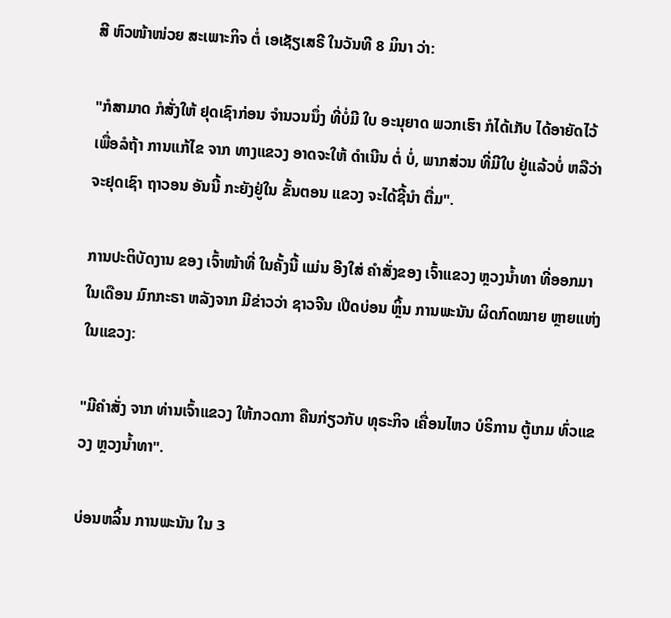ສີ ຫົວໜ້າໜ່ວຍ ສະເພາະກິຈ ຕໍ່ ເອເຊັຽເສຣີ ໃນວັນທີ 8 ມິນາ ວ່າ:

"ກໍສາມາດ ກໍສັ່ງໃຫ້ ຢຸດເຊົາກ່ອນ ຈໍານວນນຶ່ງ ທີ່ບໍ່ມີ ໃບ ອະນຸຍາດ ພວກເຮົາ ກໍໄດ້ເກັບ ໄດ້ອາຍັດໄວ້ ເພື່ອລໍຖ້າ ການແກ້ໄຂ ຈາກ ທາງແຂວງ ອາດຈະໃຫ້ ດໍາເນີນ ຕໍ່ ບໍ່, ພາກສ່ວນ ທີ່ມີໃບ ຢູ່ແລ້ວບໍ່ ຫລືວ່າ ຈະຢຸດເຊົາ ຖາວອນ ອັນນີ້ ກະຍັງຢູ່ໃນ ຂັ້ນຕອນ ແຂວງ ຈະໄດ້ຊີ້ນໍາ ຕື່ມ".

ການປະຕິບັດງານ ຂອງ ເຈົ້າໜ້າທີ່ ໃນຄັ້ງນີ້ ແມ່ນ ອີງໃສ່ ຄໍາສັ່ງຂອງ ເຈົ້າແຂວງ ຫຼວງນ້ຳທາ ທີ່ອອກມາ ໃນເດືອນ ມົກກະຣາ ຫລັງຈາກ ມີຂ່າວວ່າ ຊາວຈີນ ເປີດບ່ອນ ຫຼິ້ນ ການພະນັນ ຜິດກົດໝາຍ ຫຼາຍແຫ່ງ ໃນແຂວງ:

"ມີຄໍາສັ່ງ ຈາກ ທ່ານເຈົ້າແຂວງ ໃຫ້ກວດກາ ຄືນກ່ຽວກັບ ທຸຣະກິຈ ເຄື່ອນໄຫວ ບໍຣິການ ຕູ້ເກມ ທົ່ວແຂວງ ຫຼວງນ້ຳທາ".

ບ່ອນຫລິ້ນ ການພະນັນ ໃນ 3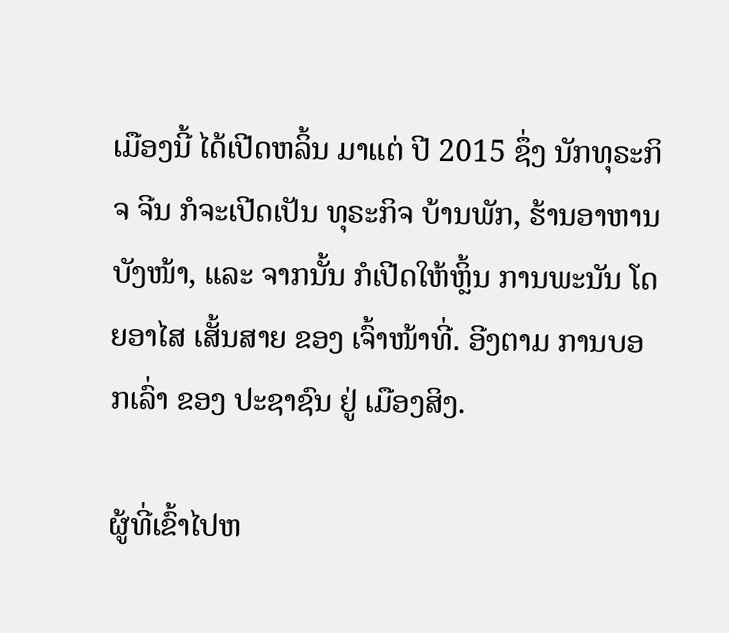ເມືອງນີ້ ໄດ້ເປີດຫລິ້ນ ມາແຕ່ ປີ 2015 ຊຶ່ງ ນັກທຸຣະກິຈ ຈີນ ກໍຈະເປີດເປັນ ທຸຣະກິຈ ບ້ານພັກ, ຮ້ານອາຫານ ບັງໜ້າ, ແລະ ຈາກນັ້ນ ກໍເປີດໃຫ້ຫຼິ້ນ ການພະນັນ ໂດຍອາໄສ ເສັ້ນສາຍ ຂອງ ເຈົ້າໜ້າທີ່. ອີງຕາມ ການບອກເລົ່າ ຂອງ ປະຊາຊົນ ຢູ່ ເມືອງສິງ.

ຜູ້ທີ່ເຂົ້າໄປຫ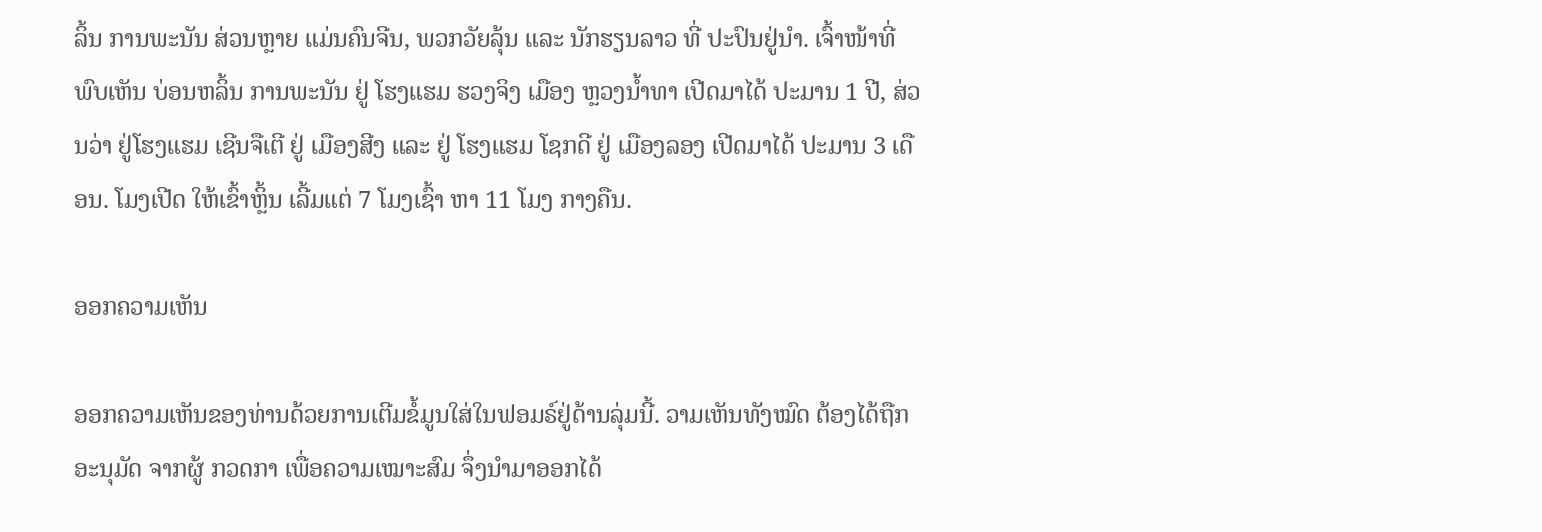ລິ້ນ ການພະນັນ ສ່ວນຫຼາຍ ແມ່ນຄົນຈີນ, ພວກວັຍລຸ້ນ ແລະ ນັກຮຽນລາວ ທີ່ ປະປົນຢູ່ນໍາ. ເຈົ້າໜ້າທີ່ ພົບເຫັນ ບ່ອນຫລິ້ນ ການພະນັນ ຢູ່ ໂຮງແຮມ ຮວງຈິງ ເມືອງ ຫຼວງນໍ້າທາ ເປີດມາໄດ້ ປະມານ 1 ປີ, ສ່ວນວ່າ ຢູ່ໂຮງແຮມ ເຊີນຈືເຕີ ຢູ່ ເມືອງສີງ ແລະ ຢູ່ ໂຮງແຮມ ໂຊກດີ ຢູ່ ເມືອງລອງ ເປີດມາໄດ້ ປະມານ 3 ເດືອນ. ໂມງເປີດ ໃຫ້ເຂົ້າຫຼິ້ນ ເລີ້ມແຕ່ 7 ໂມງເຊົ້າ ຫາ 11 ໂມງ ກາງຄືນ.

ອອກຄວາມເຫັນ

ອອກຄວາມເຫັນຂອງທ່ານດ້ວຍການເຕີມຂໍ້ມູນໃສ່ໃນຟອມຣ໌ຢູ່ດ້ານລຸ່ມນີ້. ວາມເຫັນທັງໝົດ ຕ້ອງໄດ້ຖືກ ອະນຸມັດ ຈາກຜູ້ ກວດກາ ເພື່ອຄວາມເໝາະສົມ ຈຶ່ງນໍາມາອອກໄດ້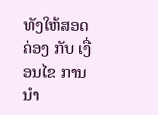ທັງໃຫ້ສອດຄ່ອງ ກັບ ເງື່ອນໄຂ ການນຳ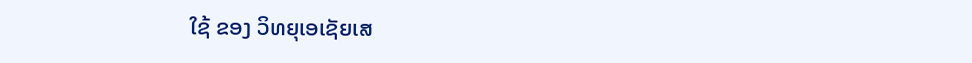ໃຊ້ ຂອງ ວິທຍຸເອເຊັຍເສ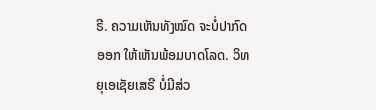ຣີ. ຄວາມເຫັນທັງໝົດ ຈະບໍ່ປາກົດອອກ ໃຫ້ເຫັນພ້ອມບາດໂລດ. ວິທຍຸເອເຊັຍເສຣີ ບໍ່ມີສ່ວ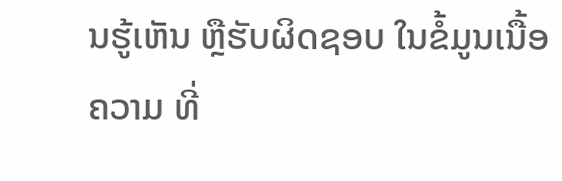ນຮູ້ເຫັນ ຫຼືຮັບຜິດຊອບ ໃນຂໍ້ມູນເນື້ອຄວາມ ທີ່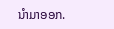ນໍາມາອອກ.